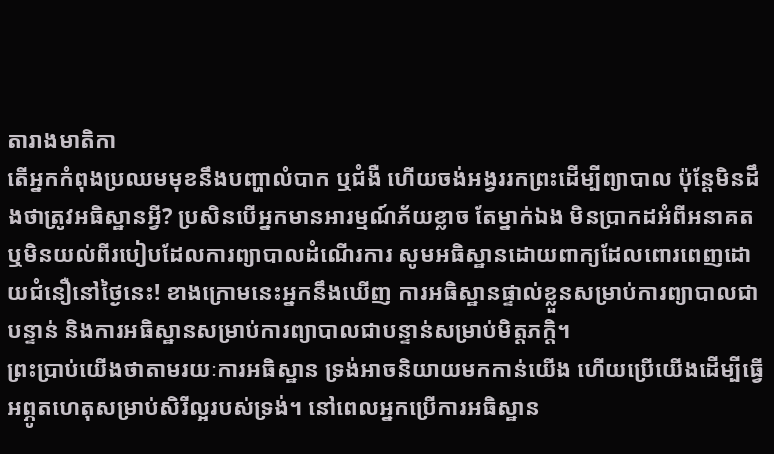តារាងមាតិកា
តើអ្នកកំពុងប្រឈមមុខនឹងបញ្ហាលំបាក ឬជំងឺ ហើយចង់អង្វររកព្រះដើម្បីព្យាបាល ប៉ុន្តែមិនដឹងថាត្រូវអធិស្ឋានអ្វី? ប្រសិនបើអ្នកមានអារម្មណ៍ភ័យខ្លាច តែម្នាក់ឯង មិនប្រាកដអំពីអនាគត ឬមិនយល់ពីរបៀបដែលការព្យាបាលដំណើរការ សូមអធិស្ឋានដោយពាក្យដែលពោរពេញដោយជំនឿនៅថ្ងៃនេះ! ខាងក្រោមនេះអ្នកនឹងឃើញ ការអធិស្ឋានផ្ទាល់ខ្លួនសម្រាប់ការព្យាបាលជាបន្ទាន់ និងការអធិស្ឋានសម្រាប់ការព្យាបាលជាបន្ទាន់សម្រាប់មិត្តភក្តិ។
ព្រះប្រាប់យើងថាតាមរយៈការអធិស្ឋាន ទ្រង់អាចនិយាយមកកាន់យើង ហើយប្រើយើងដើម្បីធ្វើ អព្ភូតហេតុសម្រាប់សិរីល្អរបស់ទ្រង់។ នៅពេលអ្នកប្រើការអធិស្ឋាន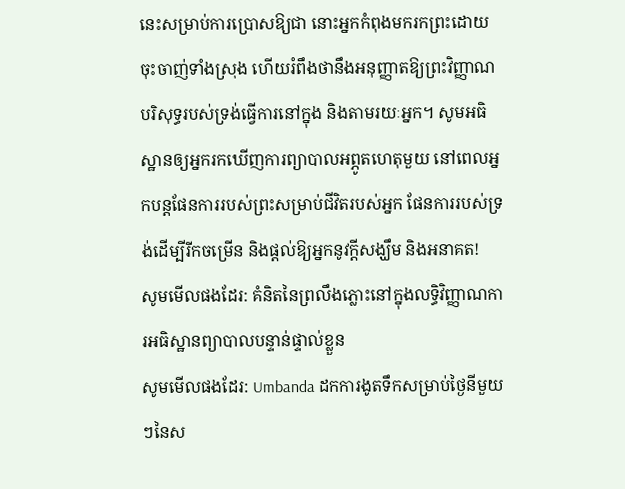នេះសម្រាប់ការប្រោសឱ្យជា នោះអ្នកកំពុងមករកព្រះដោយចុះចាញ់ទាំងស្រុង ហើយរំពឹងថានឹងអនុញ្ញាតឱ្យព្រះវិញ្ញាណបរិសុទ្ធរបស់ទ្រង់ធ្វើការនៅក្នុង និងតាមរយៈអ្នក។ សូមអធិស្ឋានឲ្យអ្នករកឃើញការព្យាបាលអព្ភូតហេតុមួយ នៅពេលអ្នកបន្តផែនការរបស់ព្រះសម្រាប់ជីវិតរបស់អ្នក ផែនការរបស់ទ្រង់ដើម្បីរីកចម្រើន និងផ្តល់ឱ្យអ្នកនូវក្តីសង្ឃឹម និងអនាគត!
សូមមើលផងដែរ: គំនិតនៃព្រលឹងភ្លោះនៅក្នុងលទ្ធិវិញ្ញាណការអធិស្ឋានព្យាបាលបន្ទាន់ផ្ទាល់ខ្លួន
សូមមើលផងដែរ: Umbanda ដកការងូតទឹកសម្រាប់ថ្ងៃនីមួយៗនៃស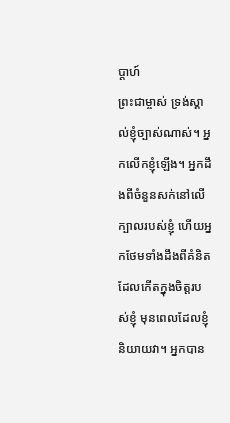ប្តាហ៍
ព្រះជាម្ចាស់ ទ្រង់ស្គាល់ខ្ញុំច្បាស់ណាស់។ អ្នកលើកខ្ញុំឡើង។ អ្នកដឹងពីចំនួនសក់នៅលើក្បាលរបស់ខ្ញុំ ហើយអ្នកថែមទាំងដឹងពីគំនិតដែលកើតក្នុងចិត្តរបស់ខ្ញុំ មុនពេលដែលខ្ញុំនិយាយវា។ អ្នកបាន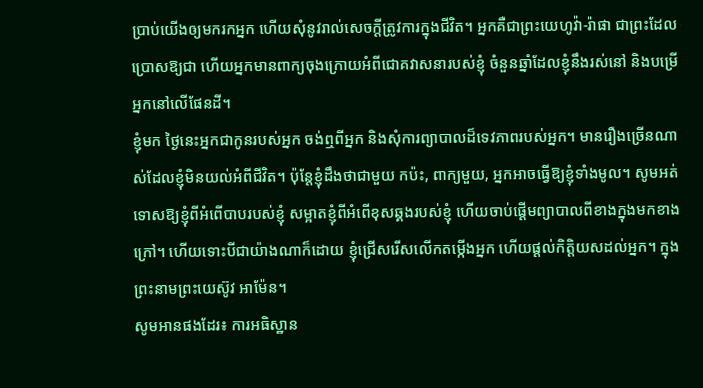ប្រាប់យើងឲ្យមករកអ្នក ហើយសុំនូវរាល់សេចក្តីត្រូវការក្នុងជីវិត។ អ្នកគឺជាព្រះយេហូវ៉ា-រ៉ាផា ជាព្រះដែលប្រោសឱ្យជា ហើយអ្នកមានពាក្យចុងក្រោយអំពីជោគវាសនារបស់ខ្ញុំ ចំនួនឆ្នាំដែលខ្ញុំនឹងរស់នៅ និងបម្រើអ្នកនៅលើផែនដី។
ខ្ញុំមក ថ្ងៃនេះអ្នកជាកូនរបស់អ្នក ចង់ឮពីអ្នក និងសុំការព្យាបាលដ៏ទេវភាពរបស់អ្នក។ មានរឿងច្រើនណាស់ដែលខ្ញុំមិនយល់អំពីជីវិត។ ប៉ុន្តែខ្ញុំដឹងថាជាមួយ កប៉ះ, ពាក្យមួយ, អ្នកអាចធ្វើឱ្យខ្ញុំទាំងមូល។ សូមអត់ទោសឱ្យខ្ញុំពីអំពើបាបរបស់ខ្ញុំ សម្អាតខ្ញុំពីអំពើខុសឆ្គងរបស់ខ្ញុំ ហើយចាប់ផ្តើមព្យាបាលពីខាងក្នុងមកខាងក្រៅ។ ហើយទោះបីជាយ៉ាងណាក៏ដោយ ខ្ញុំជ្រើសរើសលើកតម្កើងអ្នក ហើយផ្តល់កិត្តិយសដល់អ្នក។ ក្នុងព្រះនាមព្រះយេស៊ូវ អាម៉ែន។
សូមអានផងដែរ៖ ការអធិស្ឋាន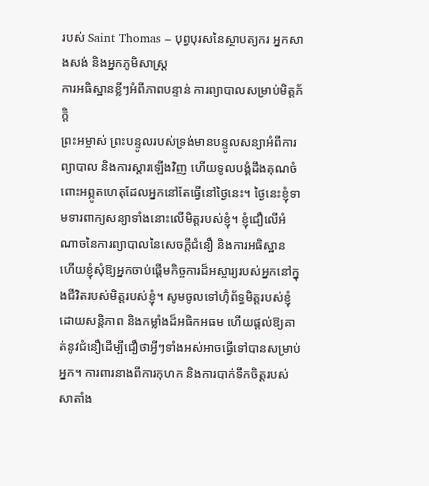របស់ Saint Thomas – បុព្វបុរសនៃស្ថាបត្យករ អ្នកសាងសង់ និងអ្នកភូមិសាស្ត្រ
ការអធិស្ឋានខ្លីៗអំពីភាពបន្ទាន់ ការព្យាបាលសម្រាប់មិត្តភ័ក្តិ
ព្រះអម្ចាស់ ព្រះបន្ទូលរបស់ទ្រង់មានបន្ទូលសន្យាអំពីការព្យាបាល និងការស្តារឡើងវិញ ហើយទូលបង្គំដឹងគុណចំពោះអព្ភូតហេតុដែលអ្នកនៅតែធ្វើនៅថ្ងៃនេះ។ ថ្ងៃនេះខ្ញុំទាមទារពាក្យសន្យាទាំងនោះលើមិត្តរបស់ខ្ញុំ។ ខ្ញុំជឿលើអំណាចនៃការព្យាបាលនៃសេចក្តីជំនឿ និងការអធិស្ឋាន ហើយខ្ញុំសុំឱ្យអ្នកចាប់ផ្តើមកិច្ចការដ៏អស្ចារ្យរបស់អ្នកនៅក្នុងជីវិតរបស់មិត្តរបស់ខ្ញុំ។ សូមចូលទៅហ៊ុំព័ទ្ធមិត្តរបស់ខ្ញុំដោយសន្តិភាព និងកម្លាំងដ៏អធិកអធម ហើយផ្តល់ឱ្យគាត់នូវជំនឿដើម្បីជឿថាអ្វីៗទាំងអស់អាចធ្វើទៅបានសម្រាប់អ្នក។ ការពារនាងពីការកុហក និងការបាក់ទឹកចិត្តរបស់សាតាំង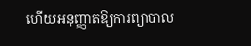ហើយអនុញ្ញាតឱ្យការព្យាបាល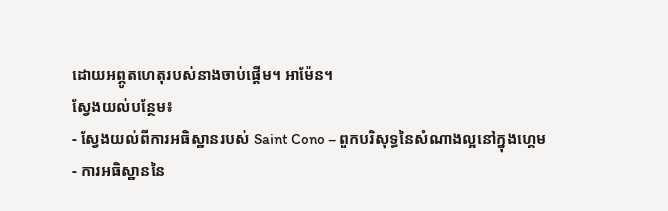ដោយអព្ភូតហេតុរបស់នាងចាប់ផ្តើម។ អាម៉ែន។
ស្វែងយល់បន្ថែម៖
- ស្វែងយល់ពីការអធិស្ឋានរបស់ Saint Cono – ពួកបរិសុទ្ធនៃសំណាងល្អនៅក្នុងហ្គេម
- ការអធិស្ឋាននៃ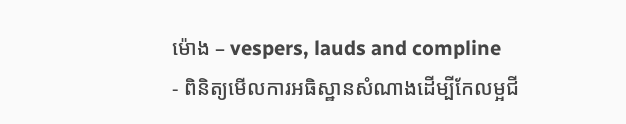ម៉ោង – vespers, lauds and compline
- ពិនិត្យមើលការអធិស្ឋានសំណាងដើម្បីកែលម្អជី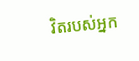វិតរបស់អ្នក